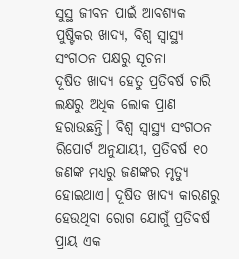ସୁସ୍ଥ ଜୀବନ ପାଇଁ ଆବଶ୍ୟକ ପୁଷ୍ଟିକର ଖାଦ୍ୟ, ବିଶ୍ୱ ସ୍ୱାସ୍ଥ୍ୟ ସଂଗଠନ ପକ୍ଷରୁ ସୂଚନା
ଦୂଷିତ ଖାଦ୍ୟ ହେତୁ ପ୍ରତିବର୍ଷ ଚାରି ଲକ୍ଷରୁ ଅଧିକ ଲୋକ ପ୍ରାଣ ହରାଉଛନ୍ତି। ବିଶ୍ୱ ସ୍ୱାସ୍ଥ୍ୟ ସଂଗଠନ ରିପୋର୍ଟ ଅନୁଯାୟୀ, ପ୍ରତିବର୍ଷ ୧୦ ଜଣଙ୍କ ମଧ୍ୟରୁ ଜଣଙ୍କର ମୃତ୍ୟୁ ହୋଇଥାଏ। ଦୂଷିତ ଖାଦ୍ୟ କାରଣରୁ ହେଉଥିବା ରୋଗ ଯୋଗୁଁ ପ୍ରତିବର୍ଷ ପ୍ରାୟ ଏକ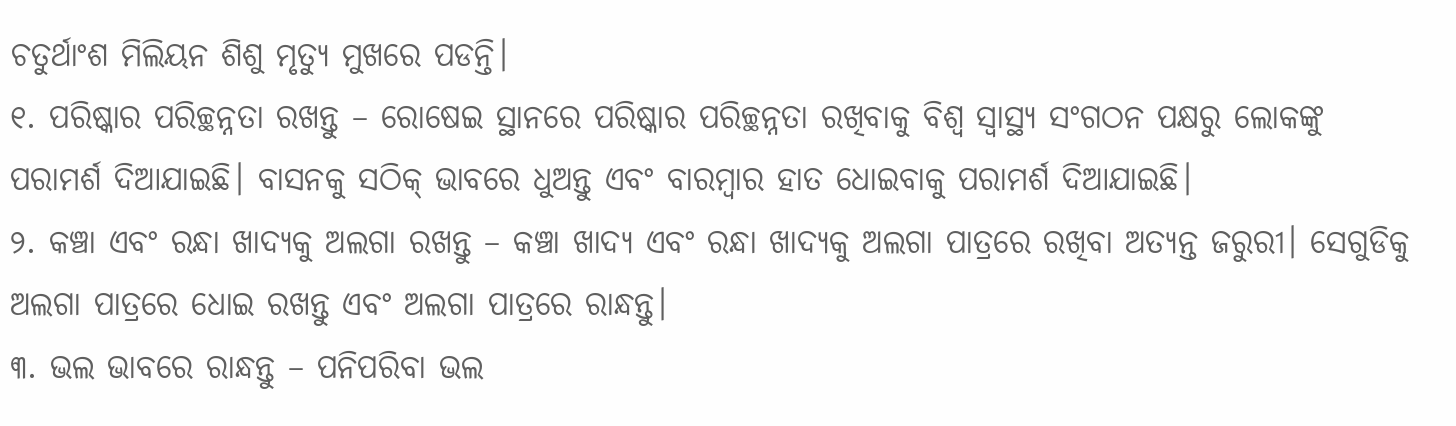ଚତୁର୍ଥାଂଶ ମିଲିୟନ ଶିଶୁ ମୃତ୍ୟୁ ମୁଖରେ ପଡନ୍ତି।
୧. ପରିଷ୍କାର ପରିଚ୍ଛନ୍ନତା ରଖନ୍ତୁ – ରୋଷେଇ ସ୍ଥାନରେ ପରିଷ୍କାର ପରିଚ୍ଛନ୍ନତା ରଖିବାକୁ ବିଶ୍ୱ ସ୍ୱାସ୍ଥ୍ୟ ସଂଗଠନ ପକ୍ଷରୁ ଲୋକଙ୍କୁ ପରାମର୍ଶ ଦିଆଯାଇଛି। ବାସନକୁ ସଠିକ୍ ଭାବରେ ଧୁଅନ୍ତୁ ଏବଂ ବାରମ୍ବାର ହାତ ଧୋଇବାକୁ ପରାମର୍ଶ ଦିଆଯାଇଛି।
୨. କଞ୍ଚା ଏବଂ ରନ୍ଧା ଖାଦ୍ୟକୁ ଅଲଗା ରଖନ୍ତୁ – କଞ୍ଚା ଖାଦ୍ୟ ଏବଂ ରନ୍ଧା ଖାଦ୍ୟକୁ ଅଲଗା ପାତ୍ରରେ ରଖିବା ଅତ୍ୟନ୍ତ ଜରୁରୀ। ସେଗୁଡିକୁ ଅଲଗା ପାତ୍ରରେ ଧୋଇ ରଖନ୍ତୁ ଏବଂ ଅଲଗା ପାତ୍ରରେ ରାନ୍ଧନ୍ତୁ।
୩. ଭଲ ଭାବରେ ରାନ୍ଧନ୍ତୁ – ପନିପରିବା ଭଲ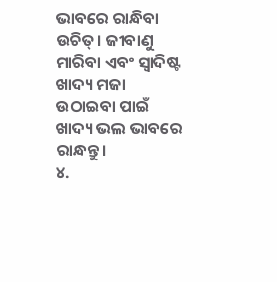ଭାବରେ ରାନ୍ଧିବା ଉଚିତ୍। ଜୀବାଣୁ ମାରିବା ଏବଂ ସ୍ୱାଦିଷ୍ଟ ଖାଦ୍ୟ ମଜା ଉଠାଇବା ପାଇଁ ଖାଦ୍ୟ ଭଲ ଭାବରେ ରାନ୍ଧନ୍ତୁ।
୪.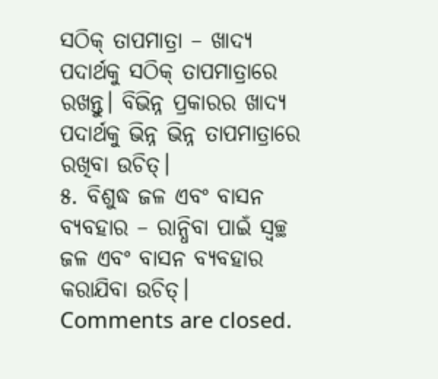ସଠିକ୍ ତାପମାତ୍ରା – ଖାଦ୍ୟ ପଦାର୍ଥକୁ ସଠିକ୍ ତାପମାତ୍ରାରେ ରଖନ୍ତୁ। ବିଭିନ୍ନ ପ୍ରକାରର ଖାଦ୍ୟ ପଦାର୍ଥକୁ ଭିନ୍ନ ଭିନ୍ନ ତାପମାତ୍ରାରେ ରଖିବା ଉଚିତ୍।
୫. ବିଶୁଦ୍ଧ ଜଳ ଏବଂ ବାସନ ବ୍ୟବହାର – ରାନ୍ଧିବା ପାଇଁ ସ୍ୱଚ୍ଛ ଜଳ ଏବଂ ବାସନ ବ୍ୟବହାର କରାଯିବା ଉଚିତ୍।
Comments are closed.